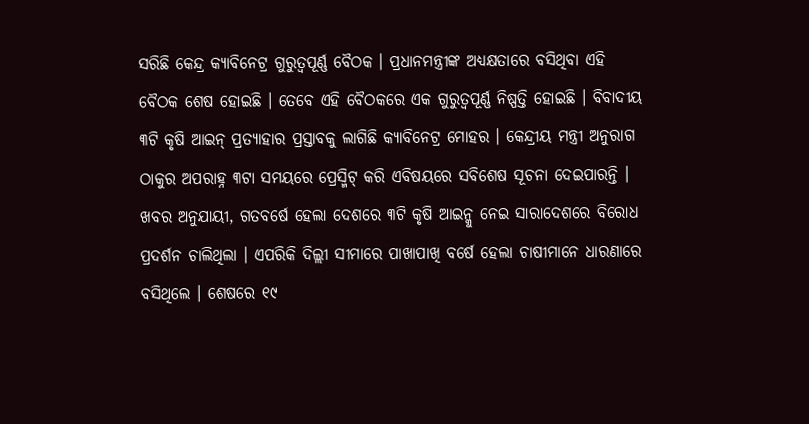ସରିଛି କେନ୍ଦ୍ର କ୍ୟାବିନେଟ୍ର ଗୁରୁତ୍ୱପୂର୍ଣ୍ଣ ବୈଠକ । ପ୍ରଧାନମନ୍ତ୍ରୀଙ୍କ ଅଧ୍ୟକ୍ଷତାରେ ବସିଥିବା ଏହି ବୈଠକ ଶେଷ ହୋଇଛି । ତେବେ ଏହି ବୈଠକରେ ଏକ ଗୁରୁତ୍ୱପୂର୍ଣ୍ଣ ନିଷ୍ପତ୍ତି ହୋଇଛି । ବିବାଦୀୟ ୩ଟି କୃଷି ଆଇନ୍ ପ୍ରତ୍ୟାହାର ପ୍ରସ୍ତାବକୁ ଲାଗିଛି କ୍ୟାବିନେଟ୍ର ମୋହର । କେନ୍ଦ୍ରୀୟ ମନ୍ତ୍ରୀ ଅନୁରାଗ ଠାକୁର ଅପରାହ୍ନ ୩ଟା ସମୟରେ ପ୍ରେସ୍ମିଟ୍ କରି ଏବିଷୟରେ ସବିଶେଷ ସୂଚନା ଦେଇପାରନ୍ତି ।
ଖବର ଅନୁଯାୟୀ, ଗତବର୍ଷେ ହେଲା ଦେଶରେ ୩ଟି କୃଷି ଆଇନ୍କୁ ନେଇ ସାରାଦେଶରେ ବିରୋଧ ପ୍ରଦର୍ଶନ ଚାଲିଥିଲା । ଏପରିକି ଦିଲ୍ଲୀ ସୀମାରେ ପାଖାପାଖି ବର୍ଷେ ହେଲା ଚାଷୀମାନେ ଧାରଣାରେ ବସିଥିଲେ । ଶେଷରେ ୧୯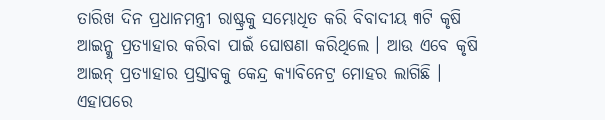ତାରିଖ ଦିନ ପ୍ରଧାନମନ୍ତ୍ରୀ ରାଷ୍ଟ୍ରକୁ ସମ୍ଭୋଧିତ କରି ବିବାଦୀୟ ୩ଟି କୃଷି ଆଇନ୍କୁ ପ୍ରତ୍ୟାହାର କରିବା ପାଇଁ ଘୋଷଣା କରିଥିଲେ । ଆଉ ଏବେ କୃଷି ଆଇନ୍ ପ୍ରତ୍ୟାହାର ପ୍ରସ୍ତାବକୁ କେନ୍ଦ୍ର କ୍ୟାବିନେଟ୍ର ମୋହର ଲାଗିଛି । ଏହାପରେ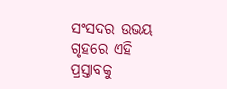ସଂସଦର ଉଭୟ ଗୃହରେ ଏହି ପ୍ରସ୍ତାବକୁ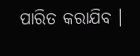ପାରିତ କରାଯିବ ।